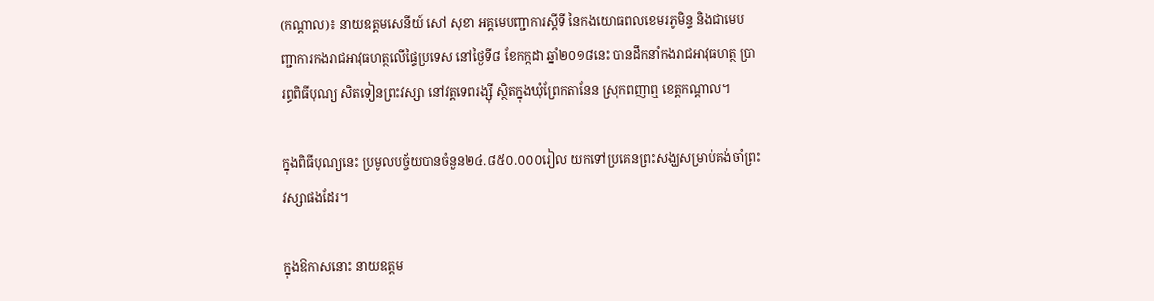(កណ្តាល)៖ នាយឧត្តមសេនីយ៍ សៅ សុខា អគ្គមេបញ្ជាការស្តីទី នៃកងយោធពលខេមរភូមិន្ទ និងជាមេបញ្ជាការកងរាជអាវុធហត្ថលើផ្ទៃប្រទេស នៅថ្ងៃទី៨ ខែកក្កដា ឆ្នាំ២០១៨នេះ បានដឹកនាំកងរាជអាវុធហត្ថ ប្រារព្ធពិធីបុណ្យ សិតទៀនព្រះវស្សា នៅវត្តទេពរង្ស៊ី ស្ថិតក្នុងឃុំព្រែកតានែន ស្រុកពញាឮ ខេត្តកណ្តាល។

ក្នុងពិធីបុណ្យនេះ ប្រមូលបច្ច័យបានចំនួន២៤.៨៥០.០០០រៀល យកទៅប្រគេនព្រះសង្ឃសម្រាប់គង់ចាំព្រះវស្សាផងដែរ។

ក្នុងឱកាសនោះ នាយឧត្តម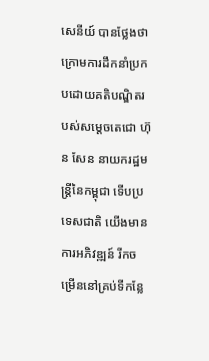សេនីយ៍ បានថ្លែងថា ក្រោមការដឹកនាំប្រកបដោយគតិបណ្ឌិតរបស់សម្តេចតេជោ ហ៊ុន សែន នាយករដ្ឋមន្ត្រីនៃកម្ពុជា ទើបប្រទេសជាតិ យើងមានការអភិវឌ្ឍន៍ រីកចម្រើននៅគ្រប់ទីកន្លែ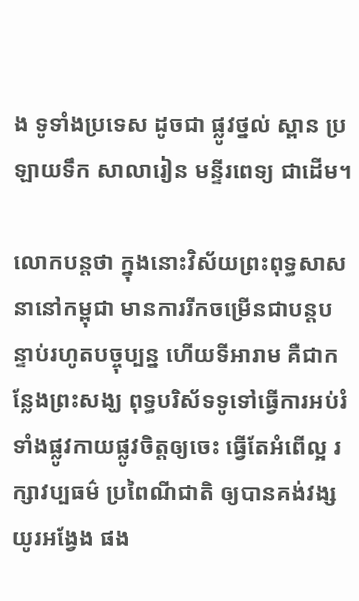ង ទូទាំងប្រទេស ដូចជា ផ្លូវថ្នល់ ស្ពាន ប្រឡាយទឹក សាលារៀន មន្ទីរពេទ្យ ជាដើម។

លោកបន្តថា ក្នុងនោះវិស័យព្រះពុទ្ធសាសនានៅកម្ពុជា មានការរីកចម្រើនជាបន្តបន្ទាប់រហូតបច្ចុប្បន្ន ហើយទីអារាម គឺជាកន្លែងព្រះសង្ឃ ពុទ្ធបរិស័ទទូទៅធ្វើការអប់រំ ទាំងផ្លូវកាយផ្លូវចិត្តឲ្យចេះ ធ្វើតែអំពើល្អ រក្សាវប្បធម៌ ប្រពៃណីជាតិ ឲ្យបានគង់វង្សយូរអង្វែង ផង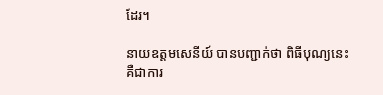ដែរ។

នាយឧត្តមសេនីយ៍ បានបញ្ជាក់ថា ពិធីបុណ្យនេះ គឺជាការ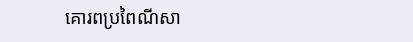គោរពប្រពៃណីសា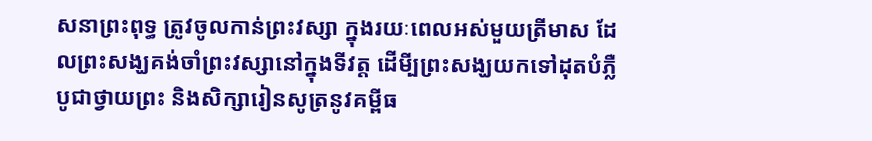សនាព្រះពុទ្ធ ត្រូវចូលកាន់ព្រះវស្សា ក្នុងរយៈពេលអស់មួយត្រីមាស ដែលព្រះសង្ឃគង់ចាំព្រះវស្សានៅក្នុងទីវត្ត ដើមី្បព្រះសង្ឃយកទៅដុតបំភ្លឺ បូជាថ្វាយព្រះ និងសិក្សារៀនសូត្រនូវគម្ពីធ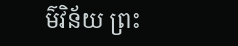ម៌វិន័យ ព្រះ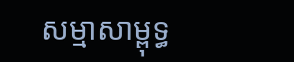សម្មាសាម្ពុទ្ធ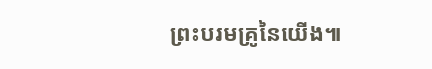ព្រះបរមគ្រូនៃយើង៕